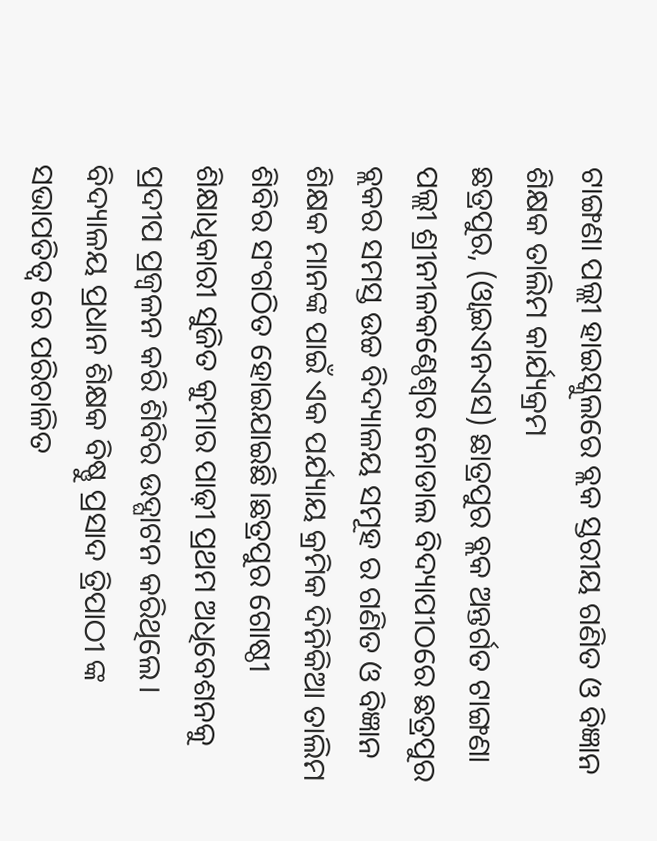ଟାଙ୍ଗଣା ପଲ୍ଲୀ ହାଇସ୍କୁଲରେ ବ୍ଲକ ସ୍ତରୀୟ ଗଣିତ ଓ ବିଜ୍ଞାନ ଶିକ୍ଷକ ତାଲିମ କାର୍ଯ୍ୟକ୍ରମ
ଛତ୍ରପୁର, (ଓ୍ବାଇଏନଏସ) ଛାତ୍ରପୁର ବ୍ଲକ ଅନ୍ତର୍ଗତ ଟାଙ୍ଗଣା ପଲ୍ଲୀ ଶ୍ରୀନୀଳକଣ୍ଠେଶ୍ଵର ନୋଡାଲ ବିଦ୍ୟାପୀଠରେ ଛତ୍ରପୁର ବ୍ଲକର ସମସ୍ତ ଉଚ୍ଚ ବିଦ୍ୟାଳୟ ସମୂହ ର ଗଣିତ ଓ ବିଜ୍ଞାନ ଶିକ୍ଷକ ମାନଙ୍କ ପାଇଁ ଏକ ପର୍ଯ୍ୟାୟ କ୍ରମିକ ଦିନିକିଆ ତାଲିମ ଶିବିର ସଂଗଠିତ ହୋଇଯାଇଛି।ଛତ୍ରପୁର ଗୋଷ୍ଠୀ ଶିକ୍ଷାଧିକାରୀ ସୁଜିତ କୁମାର ପାଢ଼ୀ ପ୍ରଥମ ଅଧିବେଶନକୁ ପ୍ରଦୀପ ପ୍ରଜ୍ବଳନ କରି ଶିବିର ଉଦ୍ଘାଟନ କରିଥିଲେ। ବିଦ୍ୟାଳୟ ପ୍ରଧାନ ଶିକ୍ଷକ ବିଷ୍ଣୁ ପ୍ରସାଦ ତ୍ରିପାଠୀ ଙ୍କ ସଭାପତିତ୍ୱ ରେ ପରିଚାଳିତ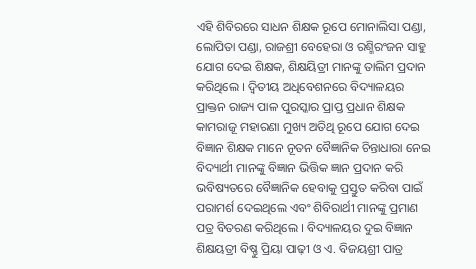ଏହି ଶିବିରରେ ସାଧନ ଶିକ୍ଷକ ରୂପେ ମୋନାଲିସା ପଣ୍ଡା, ଲୋପିତା ପଣ୍ଡା, ରାଜଶ୍ରୀ ବେହେରା ଓ ରଶ୍ମିରଂଜନ ସାହୁ ଯୋଗ ଦେଇ ଶିକ୍ଷକ, ଶିକ୍ଷୟିତ୍ରୀ ମାନଙ୍କୁ ତାଲିମ ପ୍ରଦାନ କରିଥିଲେ । ଦ୍ଵିତୀୟ ଅଧିବେଶନରେ ବିଦ୍ୟାଳୟର ପ୍ରାକ୍ତନ ରାଜ୍ୟ ପାଳ ପୁରସ୍କାର ପ୍ରାପ୍ତ ପ୍ରଧାନ ଶିକ୍ଷକ କାମରାଜୂ ମହାରଣା ମୁଖ୍ୟ ଅତିଥି ରୂପେ ଯୋଗ ଦେଇ ବିଜ୍ଞାନ ଶିକ୍ଷକ ମାନେ ନୂତନ ବୈଜ୍ଞାନିକ ଚିନ୍ତାଧାରା ନେଇ ବିଦ୍ୟାର୍ଥୀ ମାନଙ୍କୁ ବିଜ୍ଞାନ ଭିତ୍ତିକ ଜ୍ଞାନ ପ୍ରଦାନ କରି ଭବିଷ୍ୟତରେ ବୈଜ୍ଞାନିକ ହେବାକୁ ପ୍ରସ୍ତୁତ କରିବା ପାଇଁ ପରାମର୍ଶ ଦେଇଥିଲେ ଏବଂ ଶିବିରାର୍ଥୀ ମାନଙ୍କୁ ପ୍ରମାଣ ପତ୍ର ବିତରଣ କରିଥିଲେ । ବିଦ୍ୟାଳୟର ଦୁଇ ବିଜ୍ଞାନ ଶିକ୍ଷୟତ୍ରୀ ବିଷ୍ଣୁ ପ୍ରିୟା ପାଢ଼ୀ ଓ ଏ. ବିଜୟଶ୍ରୀ ପାତ୍ର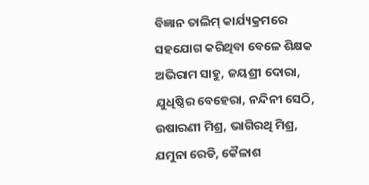ବିଜ୍ଞାନ ତାଲିମ୍ କାର୍ଯ୍ୟକ୍ରମରେ ସହଯୋଗ କରିଥିବା ବେଳେ ଶିକ୍ଷକ ଅଭିରାମ ସାହୁ, ଜୟଶ୍ରୀ ଦୋରା, ଯୁଧିଷ୍ଠିର ବେହେରା, ନନ୍ଦିନୀ ସେଠି, ଉଷାରଣୀ ମିଶ୍ର, ଭାଗିରଥି ମିଶ୍ର, ଯମୁନା ରେଡି, କୈଳାଶ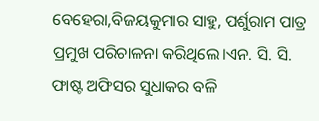ବେହେରା,ବିଜୟକୁମାର ସାହୁ, ପର୍ଶୁରାମ ପାତ୍ର ପ୍ରମୁଖ ପରିଚାଳନା କରିଥିଲେ।ଏନ. ସି. ସି. ଫାଷ୍ଟ ଅଫିସର ସୁଧାକର ବଳି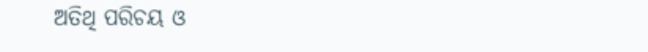ଅତିଥି ପରିଚୟ ଓ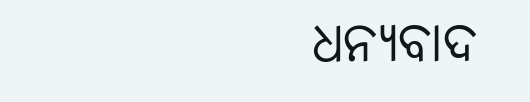ଧନ୍ୟବାଦ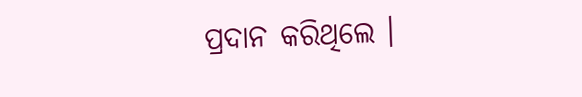ପ୍ରଦାନ କରିଥିଲେ ।